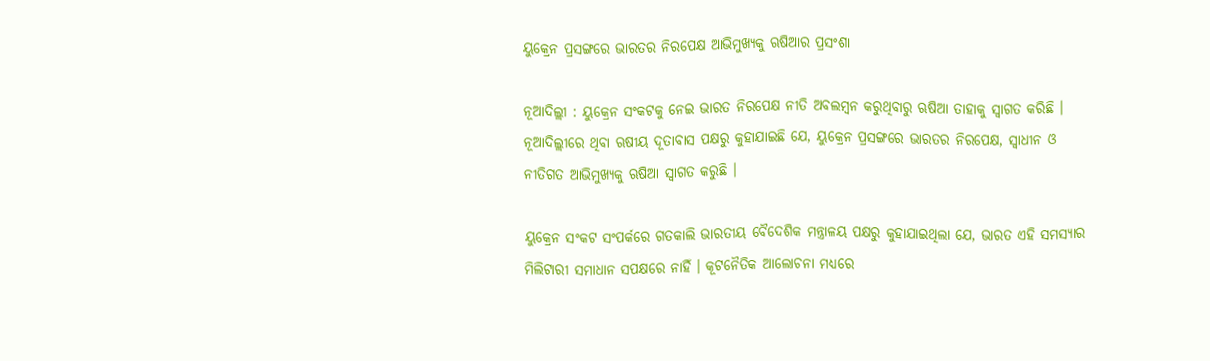ୟୁକ୍ରେନ ପ୍ରସଙ୍ଗରେ ଭାରତର ନିରପେକ୍ଷ ଆଭିମୁଖ୍ୟକୁ ଋଷିଆର ପ୍ରସଂଶା

ନୂଆଦିଲ୍ଲୀ : ୟୁକ୍ରେନ ସଂକଟକୁ ନେଇ ଭାରତ ନିରପେକ୍ଷ ନୀତି ଅବଲମ୍ବନ କରୁଥିବାରୁ ଋଷିଆ ତାହାକୁ ସ୍ବାଗତ କରିଛି । ନୂଆଦିଲ୍ଲୀରେ ଥିବା ଋଷୀୟ ଦୂତାବାସ ପକ୍ଷରୁ କୁହାଯାଇଛି ଯେ, ୟୁକ୍ରେନ ପ୍ରସଙ୍ଗରେ ଭାରତର ନିରପେକ୍ଷ, ସ୍ବାଧୀନ ଓ ନୀତିଗତ ଆଭିମୁଖ୍ୟକୁ ଋଷିଆ ସ୍ବାଗତ କରୁଛି ।

ୟୁକ୍ରେନ ସଂକଟ ସଂପର୍କରେ ଗତକାଲି ଭାରତୀୟ ବୈଦେଶିକ ମନ୍ତ୍ରାଳୟ ପକ୍ଷରୁ କୁହାଯାଇଥିଲା ଯେ, ଭାରତ ଏହି ସମସ୍ୟାର ମିଲିଟାରୀ ସମାଧାନ ସପକ୍ଷରେ ନାହିଁ । କୂଟନୈତିକ ଆଲୋଚନା ମଧ୍ୟରେ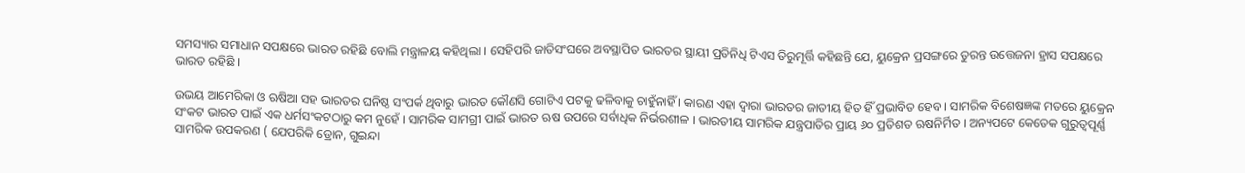ସମସ୍ୟାର ସମାଧାନ ସପକ୍ଷରେ ଭାରତ ରହିଛି ବୋଲି ମନ୍ତ୍ରାଳୟ କହିଥିଲା । ସେହିପରି ଜାତିସଂଘରେ ଅବସ୍ଥାପିତ ଭାରତର ସ୍ଥାୟୀ ପ୍ରତିନିଧି ଟିଏସ ତିରୁମୂର୍ତ୍ତି କହିଛନ୍ତି ଯେ, ୟୁକ୍ରେନ ପ୍ରସଙ୍ଗରେ ତୁରନ୍ତ ଉତ୍ତେଜନା ହ୍ରାସ ସପକ୍ଷରେ ଭାରତ ରହିଛି ।

ଉଭୟ ଆମେରିକା ଓ ଋଷିଆ ସହ ଭାରତର ଘନିଷ୍ଠ ସଂପର୍କ ଥିବାରୁ ଭାରତ କୌଣସି ଗୋଟିଏ ପଟକୁ ଢଳିବାକୁ ଚାହୁଁନାହିଁ । କାରଣ ଏହା ଦ୍ବାରା ଭାରତର ଜାତୀୟ ହିତ ହିଁ ପ୍ରଭାବିତ ହେବ । ସାମରିକ ବିଶେଷଜ୍ଞଙ୍କ ମତରେ ୟୁକ୍ରେନ ସଂକଟ ଭାରତ ପାଇଁ ଏକ ଧର୍ମସଂକଟଠାରୁ କମ ନୁହେଁ । ସାମରିକ ସାମଗ୍ରୀ ପାଇଁ ଭାରତ ଋଷ ଉପରେ ସର୍ବାଧିକ ନିର୍ଭରଶୀଳ । ଭାରତୀୟ ସାମରିକ ଯନ୍ତ୍ରପାତିର ପ୍ରାୟ ୬୦ ପ୍ରତିଶତ ଋଷନିର୍ମିତ । ଅନ୍ୟପଟେ କେତେକ ଗୁରୁତ୍ବପୂର୍ଣ୍ଣ ସାମରିକ ଉପକରଣ ( ଯେପରିକି ଡ୍ରୋନ, ଗୁଇନ୍ଦା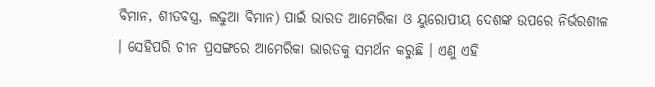ବିମାନ, ଶୀତବସ୍ତ୍ର, ଲଢୁଆ ବିମାନ) ପାଇଁ ଭାରତ ଆମେରିକା ଓ ୟୁରୋପୀୟ ଦେଶଙ୍କ ଉପରେ ନିର୍ଭରଶୀଳ । ସେହିପରି ଚୀନ ପ୍ରସଙ୍ଗରେ ଆମେରିକା ଭାରତକୁ ସମର୍ଥନ କରୁଛି । ଏଣୁ ଏହି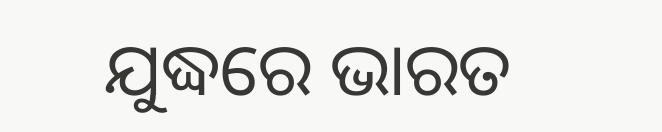ଯୁଦ୍ଧରେ ଭାରତ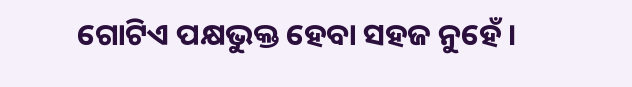ଗୋଟିଏ ପକ୍ଷଭୁକ୍ତ ହେବା ସହଜ ନୁହେଁ ।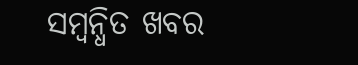ସମ୍ବନ୍ଧିତ ଖବର